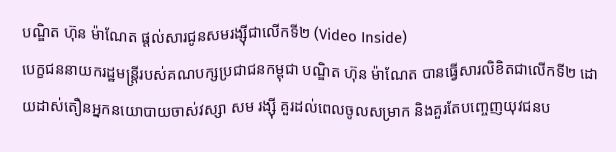បណ្ឌិត ហ៊ុន ម៉ាណែត ផ្តល់សារជូនសមរង្ស៊ីជាលើកទី២ (Video Inside)
បេក្ខជននាយករដ្ឋមន្ត្រីរបស់គណបក្សប្រជាជនកម្ពុជា បណ្ឌិត ហ៊ុន ម៉ាណែត បានធ្វើសារលិខិតជាលើកទី២ ដោយដាស់តឿនអ្នកនយោបាយចាស់វស្សា សម រង្ស៊ី គួរដល់ពេលចូលសម្រាក និងគួរតែបញ្ចេញយុវជនប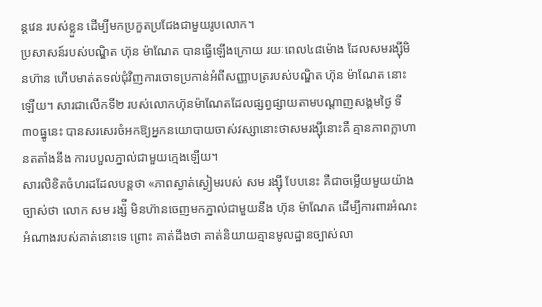ន្តវេន របស់ខ្លួន ដើម្បីមកប្រកួតប្រជែងជាមួយរូបលោក។
ប្រសាសន៍របស់បណ្ឌិត ហ៊ុន ម៉ាណែត បានធ្វើឡើងក្រោយ រយៈពេល៤៨ម៉ោង ដែលសមរង្ស៊ីមិនហ៊ាន ហើបមាត់តទល់ជុំវិញការចោទប្រកាន់អំពីសញ្ញាបត្ររបស់បណ្ឌិត ហ៊ុន ម៉ាណែត នោះឡើយ។ សារជាលើកទី២ របស់លោកហ៊ុនម៉ាណែតដែលផ្សព្វផ្សាយតាមបណ្តាញសង្គមថ្ងៃ ទី៣០ធ្នូនេះ បានសរសេរចំអកឱ្យអ្នកនយោបាយចាស់វស្សានោះថាសមរង្ស៊ីនោះគឺ គ្មានភាពក្លាហានតតាំងនឹង ការបបួលភ្នាល់ជាមួយក្មេងឡើយ។
សារលិខិតចំហរដដែលបន្តថា «ភាពស្ងាត់ស្ងៀមរបស់ សម រង្ស៊ី បែបនេះ គឺជាចម្លើយមួយយ៉ាងច្បាស់ថា លោក សម រង្ស៉ី មិនហ៊ានចេញមកភ្នាល់ជាមួយនឹង ហ៊ុន ម៉ាណែត ដើម្បីការពារអំណះអំណាងរបស់គាត់នោះទេ ព្រោះ គាត់ដឹងថា គាត់និយាយគ្មានមូលដ្ឋានច្បាស់លា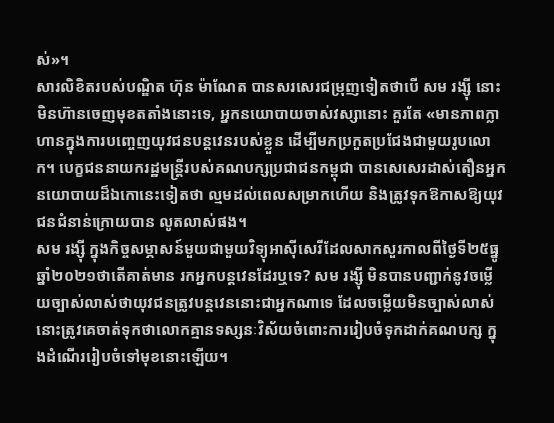ស់»។
សារលិខិតរបស់បណ្ឌិត ហ៊ុន ម៉ាណែត បានសរសេរជម្រុញទៀតថាបើ សម រង្ស៊ី នោះ មិនហ៊ានចេញមុខតតាំងនោះទេ, អ្នកនយោបាយចាស់វស្សានោះ គួរតែ «មានភាពក្លាហានក្នុងការបញ្ចេញយុវជនបន្តវេនរបស់ខ្លួន ដើម្បីមកប្រកួតប្រជែងជាមួយរូបលោក។ បេក្ខជននាយករដ្ឋមន្ត្រីរបស់គណបក្សប្រជាជនកម្ពុជា បានសេសេរដាស់តឿនអ្នក នយោបាយដ៏ឯកោនេះទៀតថា ល្មមដល់ពេលសម្រាកហើយ និងត្រូវទុកឱកាសឱ្យយុវជនជំនាន់ក្រោយបាន លូតលាស់ផង។
សម រង្ស៊ី ក្នុងកិច្ចសម្ភាសន៍មួយជាមួយវិទ្យុអាស៊ីសេរីដែលសាកសួរកាលពីថ្ងៃទី២៥ធ្នូឆ្នាំ២០២១ថាតើគាត់មាន រកអ្នកបន្តវេនដែរឬទេ? សម រង្ស៊ី មិនបានបញ្ជាក់នូវចម្លើយច្បាស់លាស់ថាយុវជនត្រូវបន្តវេននោះជាអ្នកណាទេ ដែលចម្លើយមិនច្បាស់លាស់នោះត្រូវគេចាត់ទុកថាលោកគ្មានទស្សនៈវិស័យចំពោះការរៀបចំទុកដាក់គណបក្ស ក្នុងដំណើររៀបចំទៅមុខនោះឡើយ។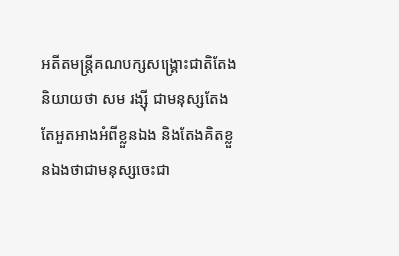អតីតមន្ត្រីគណបក្សសង្គ្រោះជាតិតែងនិយាយថា សម រង្ស៊ី ជាមនុស្សតែង តែអួតអាងអំពីខ្លួនឯង និងតែងគិតខ្លួនឯងថាជាមនុស្សចេះជា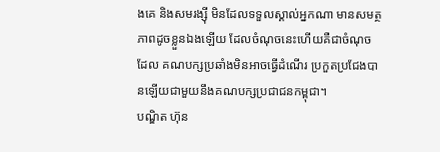ងគេ និងសមរង្ស៊ី មិនដែលទទួលស្គាល់អ្នកណា មានសមត្ថភាពដូចខ្លួនឯងឡើយ ដែលចំណុចនេះហើយគឺជាចំណុចដែល គណបក្សប្រឆាំងមិនអាចធ្វើដំណើរ ប្រកួតប្រជែងបានឡើយជាមួយនឹងគណបក្សប្រជាជនកម្ពុជា។
បណ្ឌិត ហ៊ុន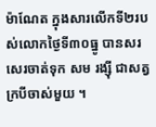ម៉ាណែត ក្នុងសារលើកទី២របស់លោកថ្ងៃទី៣០ធ្នូ បានសរសេរចាត់ទុក សម រង្ស៊ី ជាសត្វក្របីចាស់មួយ ។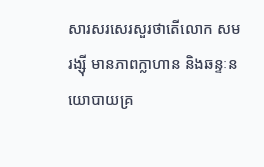សារសរសេរសួរថាតើលោក សម រង្ស៊ី មានភាពក្លាហាន និងឆន្ទៈនយោបាយគ្រ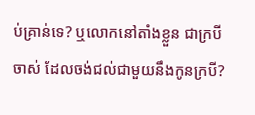ប់គ្រាន់ទេ? ឬលោកនៅតាំងខ្លួន ជាក្របីចាស់ ដែលចង់ជល់ជាមួយនឹងកូនក្របី?